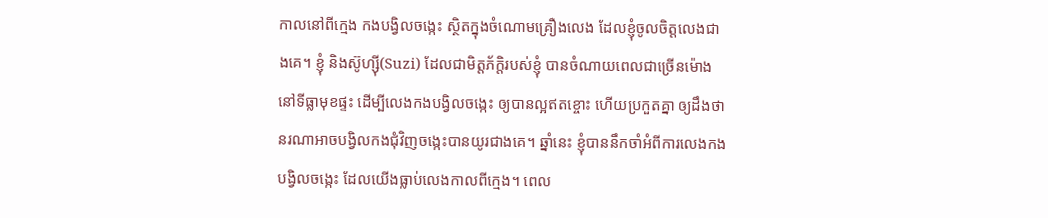កាលនៅពីក្មេង កងបង្វិលចង្កេះ ស្ថិតក្នុងចំណោមគ្រឿងលេង ដែលខ្ញុំចូលចិត្តលេងជាងគេ។ ខ្ញុំ និងស៊ូហ្ស៊ី(Suzi) ដែលជាមិត្តភ័ក្តិរបស់ខ្ញុំ បានចំណាយពេលជាច្រើនម៉ោង នៅទីធ្លាមុខផ្ទះ ដើម្បីលេងកងបង្វិលចង្កេះ ឲ្យបានល្អឥតខ្ចោះ ហើយប្រកួតគ្នា ឲ្យដឹងថា នរណាអាចបង្វិលកងជុំវិញចង្កេះបានយូរជាងគេ។ ឆ្នាំនេះ ខ្ញុំបាននឹកចាំអំពីការលេងកងបង្វិលចង្កេះ ដែលយើងធ្លាប់លេងកាលពីក្មេង។ ពេល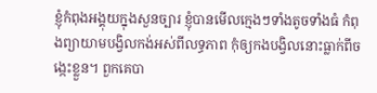ខ្ញុំកំពុងអង្គុយក្នុងសួនច្បារ ខ្ញុំបានមើលក្មេងៗទាំងតូចទាំងធំ កំពុងព្យាយាមបង្វិលកង់អស់ពីលទ្ធភាព កុំឲ្យកងបង្វិលនោះធ្លាក់ពីចង្កេះខ្លួន។ ពួកគេបា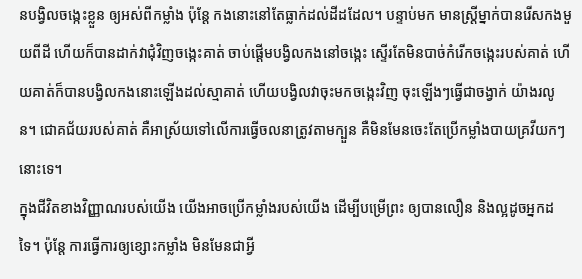នបង្វិលចង្កេះខ្លួន ឲ្យអស់ពីកម្លាំង ប៉ុន្តែ កងនោះនៅតែធ្លាក់ដល់ដីដដែល។ បន្ទាប់មក មានស្រ្តីម្នាក់បានរើសកងមួយពីដី ហើយក៏បានដាក់វាជុំវិញចង្កេះគាត់ ចាប់ផ្តើមបង្វិលកងនៅចង្កេះ ស្ទើរតែមិនបាច់កំរើកចង្កេះរបស់គាត់ ហើយគាត់ក៏បានបង្វិលកងនោះឡើងដល់ស្មាគាត់ ហើយបង្វិលវាចុះមកចង្កេះវិញ ចុះឡើងៗធ្វើជាចង្វាក់ យ៉ាងរលូន។ ជោគជ័យរបស់គាត់ គឺអាស្រ័យទៅលើការធ្វើចលនាត្រូវតាមក្បួន គឺមិនមែនចេះតែប្រើកម្លាំងបាយគ្រវីយកៗនោះទេ។
ក្នុងជីវិតខាងវិញ្ញាណរបស់យើង យើងអាចប្រើកម្លាំងរបស់យើង ដើម្បីបម្រើព្រះ ឲ្យបានលឿន និងល្អដូចអ្នកដទៃ។ ប៉ុន្តែ ការធ្វើការឲ្យខ្សោះកម្លាំង មិនមែនជាអ្វី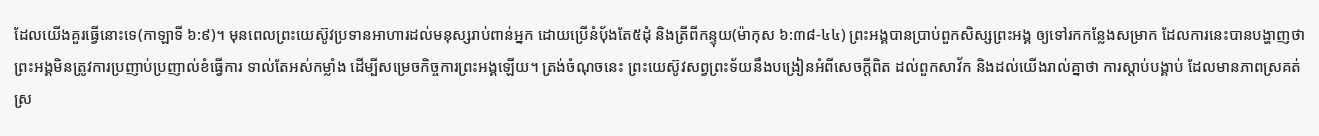ដែលយើងគួរធ្វើនោះទេ(កាឡាទី ៦:៩)។ មុនពេលព្រះយេស៊ូវប្រទានអាហារដល់មនុស្សរាប់ពាន់អ្នក ដោយប្រើនំប៉័ងតែ៥ដុំ និងត្រីពីកន្ទុយ(ម៉ាកុស ៦:៣៨-៤៤) ព្រះអង្គបានប្រាប់ពួកសិស្សព្រះអង្គ ឲ្យទៅរកកន្លែងសម្រាក ដែលការនេះបានបង្ហាញថា ព្រះអង្គមិនត្រូវការប្រញាប់ប្រញាល់ខំធ្វើការ ទាល់តែអស់កម្លាំង ដើម្បីសម្រេចកិច្ចការព្រះអង្គឡើយ។ ត្រង់ចំណុចនេះ ព្រះយេស៊ូវសព្វព្រះទ័យនឹងបង្រៀនអំពីសេចក្តីពិត ដល់ពួកសាវ័ក និងដល់យើងរាល់គ្នាថា ការស្តាប់បង្គាប់ ដែលមានភាពស្រគត់ស្រ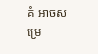គំ អាចសម្រេ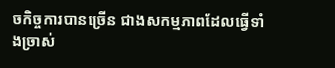ចកិច្ចការបានច្រើន ជាងសកម្មភាពដែលធ្វើទាំងច្រាស់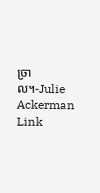ច្រាល។-Julie Ackerman Link